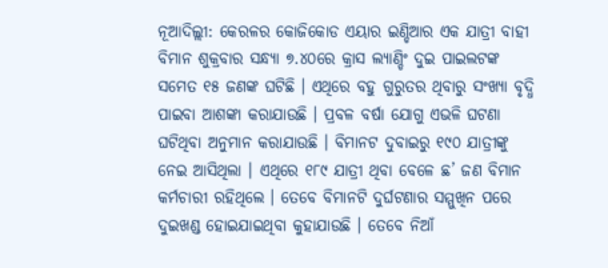ନୂଆଦିଲ୍ଲୀ: କେରଳର କୋଜିକୋଡ ଏୟାର ଇଣ୍ଡିଆର ଏକ ଯାତ୍ରୀ ବାହୀ ବିମାନ ଶୁକ୍ରବାର ସନ୍ଧ୍ୟା ୭.୪୦ରେ କ୍ରାସ ଲ୍ୟାଣ୍ଡିଂ ଦୁଇ ପାଇଲଟଙ୍କ ସମେତ ୧୫ ଜଣଙ୍କ ଘଟିଛି । ଏଥିରେ ବହୁ ଗୁରୁତର ଥିବାରୁ ସଂଖ୍ୟା ବୃଦ୍ଧି ପାଇବା ଆଶଙ୍କା କରାଯାଉଛି । ପ୍ରବଳ ବର୍ଷା ଯୋଗୁ ଏଭଳି ଘଟଣା ଘଟିଥିବା ଅନୁମାନ କରାଯାଉଛି । ବିମାନଟ ଦୁବାଇରୁ ୧୯୦ ଯାତ୍ରୀଙ୍କୁ ନେଇ ଆସିଥିଲା । ଏଥିରେ ୧୮୯ ଯାତ୍ରୀ ଥିବା ବେଳେ ଛ’ ଜଣ ବିମାନ କର୍ମଚାରୀ ରହିଥିଲେ । ତେବେ ବିମାନଟି ଦୁର୍ଘଟଣାର ସମ୍ମୁଖିନ ପରେ ଦୁଇଖଣ୍ଡ ହୋଇଯାଇଥିବା କୁହାଯାଉଛି । ତେବେ ନିଆଁ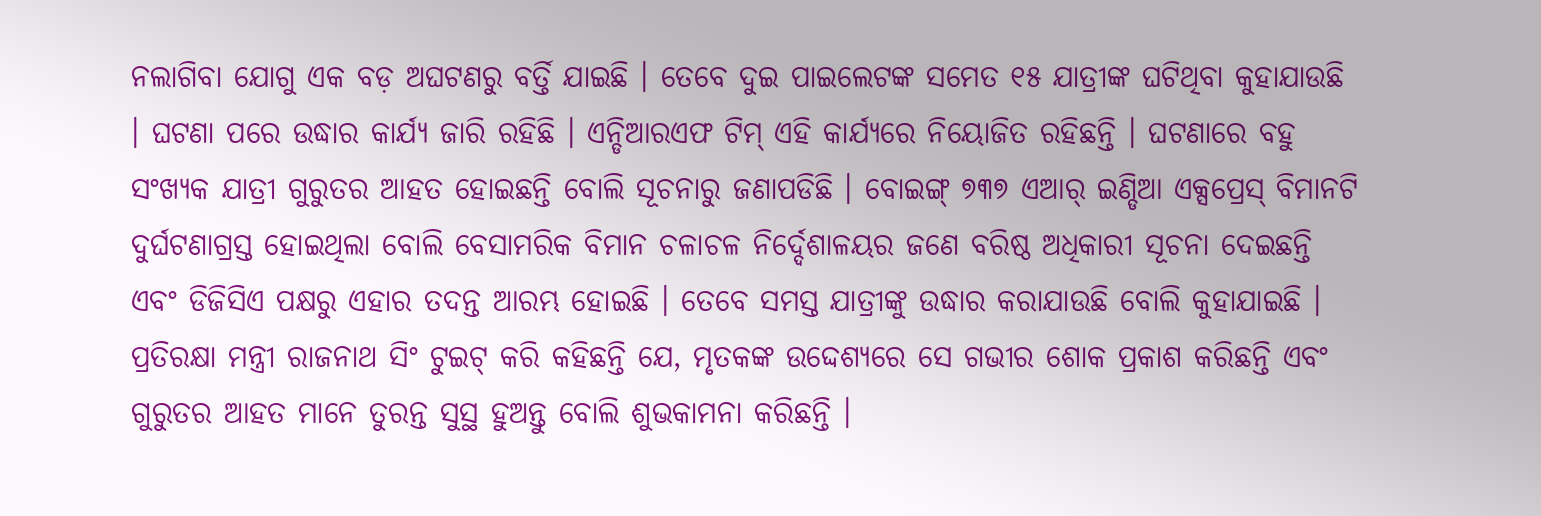ନଲାଗିବା ଯୋଗୁ ଏକ ବଡ଼ ଅଘଟଣରୁ ବର୍ତ୍ତି ଯାଇଛି । ତେବେ ଦୁଇ ପାଇଲେଟଙ୍କ ସମେତ ୧୫ ଯାତ୍ରୀଙ୍କ ଘଟିଥିବା କୁହାଯାଉଛି । ଘଟଣା ପରେ ଉଦ୍ଧାର କାର୍ଯ୍ୟ ଜାରି ରହିଛି । ଏନ୍ଡିଆରଏଫ ଟିମ୍ ଏହି କାର୍ଯ୍ୟରେ ନିୟୋଜିତ ରହିଛନ୍ତି । ଘଟଣାରେ ବହୁ ସଂଖ୍ୟକ ଯାତ୍ରୀ ଗୁରୁତର ଆହତ ହୋଇଛନ୍ତି ବୋଲି ସୂଚନାରୁ ଜଣାପଡିଛି । ବୋଇଙ୍ଗ୍ ୭୩୭ ଏଆର୍ ଇଣ୍ଡିଆ ଏକ୍ସପ୍ରେସ୍ ବିମାନଟି ଦୁର୍ଘଟଣାଗ୍ରସ୍ତ ହୋଇଥିଲା ବୋଲି ବେସାମରିକ ବିମାନ ଚଳାଚଳ ନିର୍ଦ୍ଦେଶାଳୟର ଜଣେ ବରିଷ୍ଠ ଅଧିକାରୀ ସୂଚନା ଦେଇଛନ୍ତି ଏବଂ ଡିଜିସିଏ ପକ୍ଷରୁ ଏହାର ତଦନ୍ତ ଆରମ୍ଭ ହୋଇଛି । ତେବେ ସମସ୍ତ ଯାତ୍ରୀଙ୍କୁ ଉଦ୍ଧାର କରାଯାଉଛି ବୋଲି କୁହାଯାଇଛି । ପ୍ରତିରକ୍ଷା ମନ୍ତ୍ରୀ ରାଜନାଥ ସିଂ ଟୁଇଟ୍ କରି କହିଛନ୍ତି ଯେ, ମୃତକଙ୍କ ଉଦ୍ଦେଶ୍ୟରେ ସେ ଗଭୀର ଶୋକ ପ୍ରକାଶ କରିଛନ୍ତି ଏବଂ ଗୁରୁତର ଆହତ ମାନେ ତୁରନ୍ତ ସୁସ୍ଥ ହୁଅନ୍ତୁ ବୋଲି ଶୁଭକାମନା କରିଛନ୍ତି ।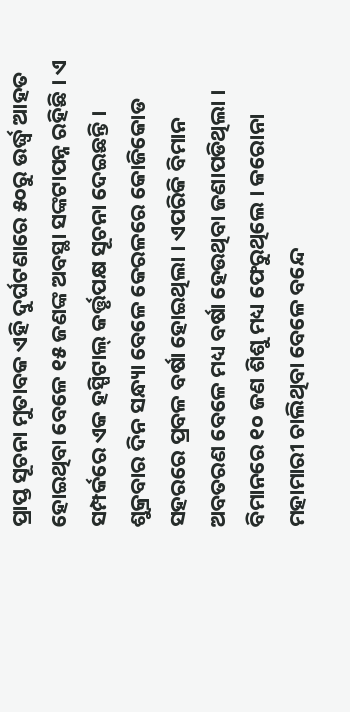ପ୍ରାପ୍ତ ସୂଚନା ମୁତାବକ ଏହି ଦୁର୍ଘଟଣାରେ ୫୦ରୁ ଉର୍ଦ୍ଧ୍ୱ ଆହତ ହୋଇଥିବା ବେଳେ ୧୫ ଜଣଙ୍କ ଅବସ୍ଥା ସଙ୍କଟାପନ୍ନ ରହିଛି । ଏ ସମ୍ପର୍କରେ ଏକ ହସ୍ପିଟାଲ୍ କର୍ତ୍ତୃପକ୍ଷ ସୂଚନା ଦେଇଛନ୍ତି । ଶୁକ୍ରବାର ଦିନ ସନ୍ଧ୍ୟା ବେଳେ କେରଳରେ କୋଜିକୋଡ ସହରରେ ପ୍ରବଳ ବର୍ଷା ହୋଇଥିଲା । ଏପରିକି ବିମାନ ଅବତରଣ ବେଳେ ମଧ୍ୟ ବର୍ଷା ହେଉଥିବା ଜଣାପଡିଥିଲା । ବିମାନରେ ୧୦ ଜଣ ଶିଶୁ ମଧ୍ୟ ଫେରୁଥିଲେ । କରୋନା ମହାମାରୀ ଚାଲିଥିବା ବେଳେ ବନ୍ଦେ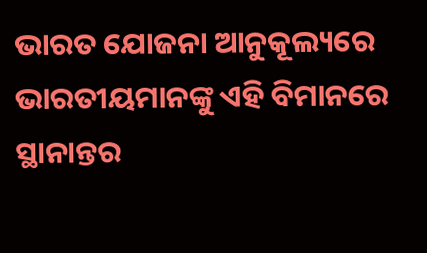ଭାରତ ଯୋଜନା ଆନୁକୂଲ୍ୟରେ ଭାରତୀୟମାନଙ୍କୁ ଏହି ବିମାନରେ ସ୍ଥାନାନ୍ତର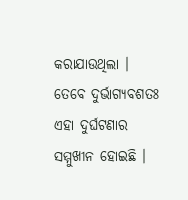କରାଯାଉଥିଲା । ତେବେ ଦୁର୍ଭାଗ୍ୟବଶତଃ ଏହା ଦୁର୍ଘଟଣାର ସମ୍ମୁଖୀନ ହୋଇଛି ।